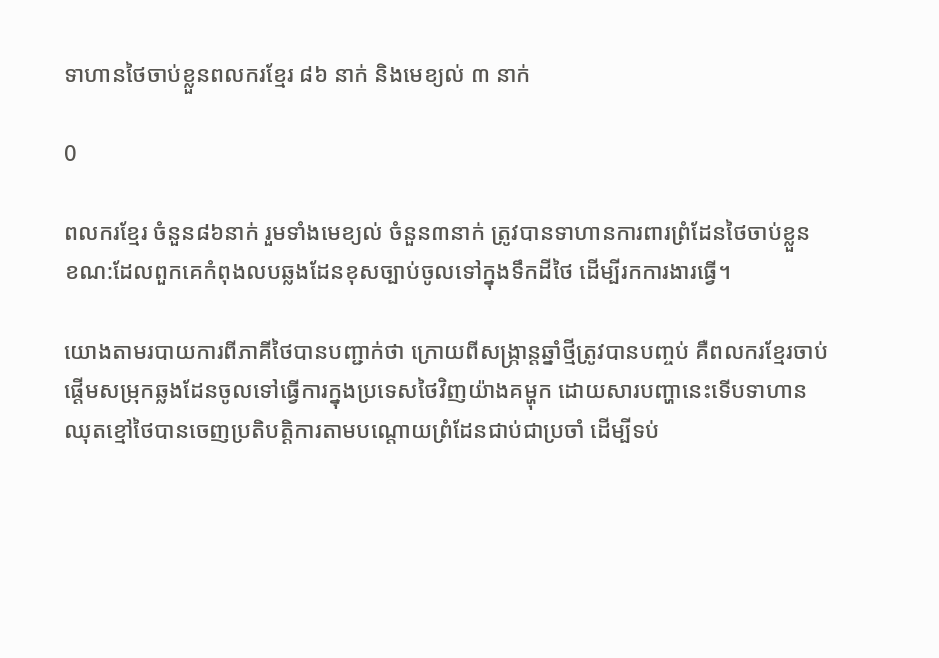ទាហានថៃចាប់ខ្លួនពលករខ្មែរ ៨៦ នាក់ និងមេខ្យល់ ៣ នាក់

0

ពលករខ្មែរ ចំនួន៨៦នាក់ រួមទាំងមេខ្យល់ ចំនួន៣នាក់ ត្រូវបានទាហានការពារព្រំដែនថៃចាប់ខ្លួន ខណ:ដែលពួកគេកំពុងលបឆ្លងដែនខុសច្បាប់ចូលទៅក្នុងទឹកដីថៃ ដើម្បីរកការងារធ្វើ។

យោងតាមរបាយការពីភាគីថៃបានបញ្ជាក់ថា ក្រោយពីសង្ក្រាន្តឆ្នាំថ្មីត្រូវបានបញ្ចប់ គឺពលករខ្មែរចាប់ផ្តើមសម្រុកឆ្លងដែនចូលទៅធ្វើការក្នុងប្រទេសថៃវិញយ៉ាងគម្ហុក ដោយសារបញ្ហានេះទើបទាហានឈុតខ្មៅថៃបានចេញប្រតិបត្តិការតាមបណ្តោយព្រំដែនជាប់ជាប្រចាំ ដើម្បីទប់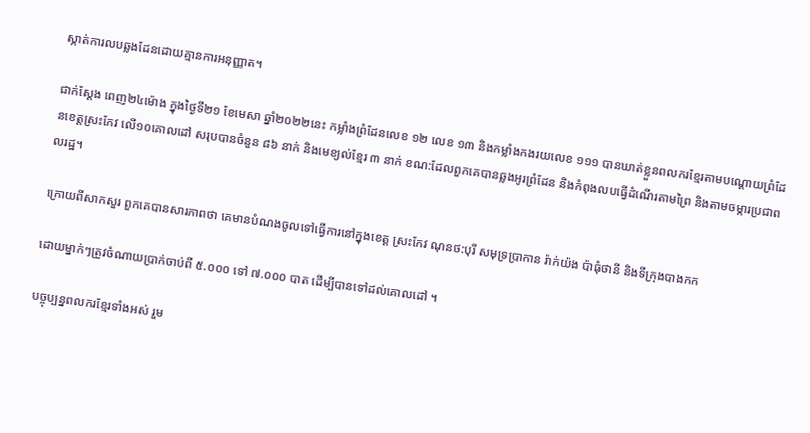ស្កាត់ការលបឆ្លងដែនដោយគ្មានការអនុញ្ញាត។

ជាក់ស្តែង ពេញ២៤ម៉ោង ក្នុងថ្ងៃទី២១ ខែមេសា ឆ្នាំ២០២២នេះ កម្លាំងព្រំដែនលេខ ១២ លេខ ១៣ និងកម្លាំងកងរយលេខ ១១១ បានឃាត់ខ្លួនពលករខ្មែរតាមបណ្តោយព្រំដែនខេត្តស្រះកែវ លើ១០គោលដៅ សរុបបានចំនួន ៨៦ នាក់ និងមេខ្យល់ខ្មែរ ៣ នាក់ ខណ:ដែលពួកគេបានឆ្លងអូរព្រំដែន និងកំពុងលបធ្វើដំណើរតាមព្រៃ និងតាមចម្ការប្រជាពលរដ្ឋ។

ក្រោយពីសាកសួរ ពួកគេបានសារភាពថា គេមានបំណងចូលទៅធ្វើការនៅក្នុងខេត្ត ស្រះកែវ ណុនថ:បុរី សមុទ្រប្រាកាន រ៉ាក់យ៉ង ប៉ាធុំថានី និងទីក្រុងបាងកក

ដោយម្នាក់ៗត្រូវចំណាយប្រាក់ចាប់ពី ៥.០០០ ទៅ ៧.០០០ បាត ដើម្បីបានទៅដល់គោលដៅ ។

បច្ចុប្បន្នពលករខ្មែរទាំងអស់ រួម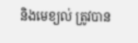និងមេខ្យល់ ត្រូវបាន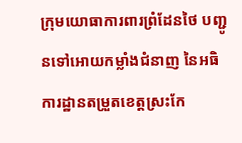ក្រុមយោធាការពារព្រំដែនថៃ បញ្ជូនទៅអោយកម្លាំងជំនាញ នៃអធិការដ្ឋានតម្រួតខេត្តស្រះកែ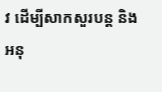វ ដើម្បីសាកសួរបន្ត និងអនុ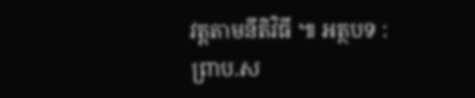វត្តតាមនីតិវិធី ៕ អត្ថបទ : ព្រាប.ស